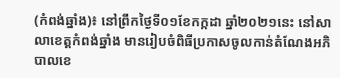(កំពង់ឆ្នាំង)៖ នៅព្រឹកថ្ងៃទី០១ខែកក្កដា ឆ្នាំ២០២១នេះ នៅសាលាខេត្តកំពង់ឆ្នាំង មានរៀបចំពិធីប្រកាសចូលកាន់តំណែងអភិបាលខេ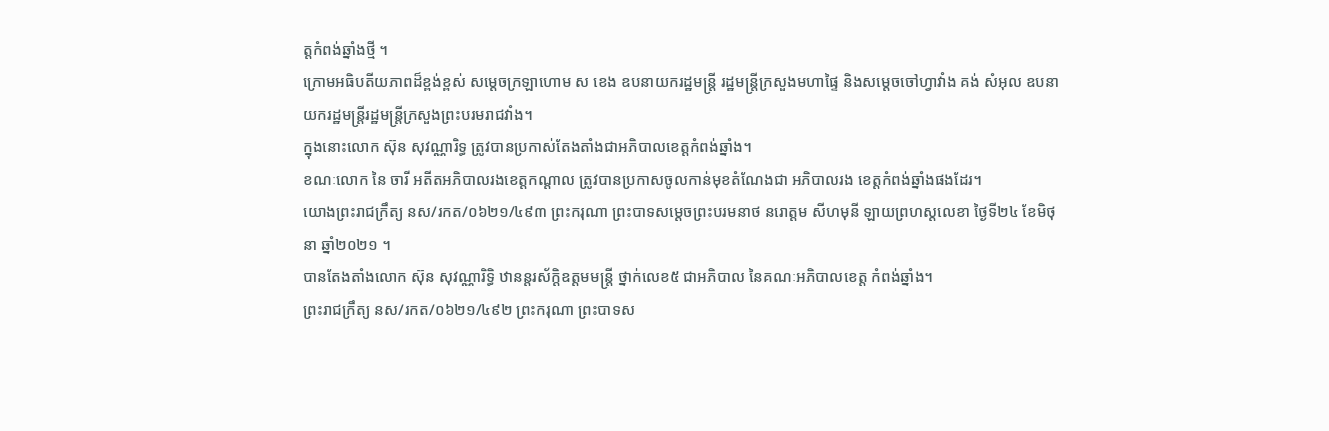ត្តកំពង់ឆ្នាំងថ្មី ។
ក្រោមអធិបតីយភាពដ៏ខ្ពង់ខ្ពស់ សម្ដេចក្រឡាហោម ស ខេង ឧបនាយករដ្ឋមន្ត្រី រដ្ឋមន្ត្រីក្រសួងមហាផ្ទៃ និងសម្ដេចចៅហ្វាវាំង គង់ សំអុល ឧបនាយករដ្ឋមន្ត្រីរដ្ឋមន្ត្រីក្រសួងព្រះបរមរាជវាំង។
ក្នុងនោះលោក ស៊ុន សុវណ្ណារិទ្ធ ត្រូវបានប្រកាស់តែងតាំងជាអភិបាលខេត្តកំពង់ឆ្នាំង។
ខណៈលោក នៃ ចារី អតីតអភិបាលរងខេត្តកណ្តាល ត្រូវបានប្រកាសចូលកាន់មុខតំណែងជា អភិបាលរង ខេត្តកំពង់ឆ្នាំងផងដែរ។
យោងព្រះរាជក្រឹត្យ នស/រកត/០៦២១/៤៩៣ ព្រះករុណា ព្រះបាទសម្ដេចព្រះបរមនាថ នរោត្តម សីហមុនី ឡាយព្រហស្តលេខា ថ្ងៃទី២៤ ខែមិថុនា ឆ្នាំ២០២១ ។
បានតែងតាំងលោក ស៊ុន សុវណ្ណារិទ្ធិ ឋានន្តរស័ក្ដិឧត្តមមន្ត្រី ថ្នាក់លេខ៥ ជាអភិបាល នៃគណៈអភិបាលខេត្ត កំពង់ឆ្នាំង។
ព្រះរាជក្រឹត្យ នស/រកត/០៦២១/៤៩២ ព្រះករុណា ព្រះបាទស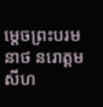ម្ដេចព្រះបរមនាថ នរោត្តម សីហ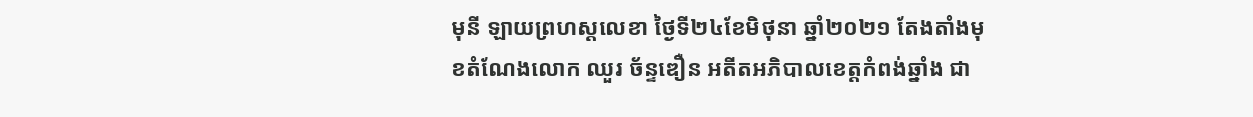មុនី ឡាយព្រហស្តលេខា ថ្ងៃទី២៤ខែមិថុនា ឆ្នាំ២០២១ តែងតាំងមុខតំណែងលោក ឈួរ ច័ន្ទឌឿន អតីតអភិបាលខេត្តកំពង់ឆ្នាំង ជា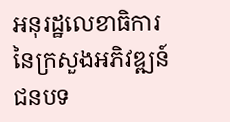អនុរដ្ឋលេខាធិការ នៃក្រសួងអភិវឌ្ឍន៍ជនបទ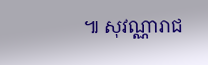៕ សុវណ្ណារាជ